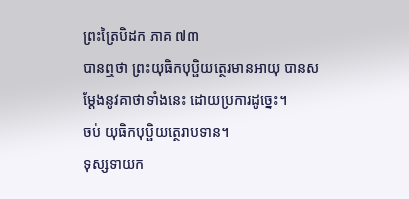ព្រះត្រៃបិដក ភាគ ៧៣
បានឮថា ព្រះយុធិកបុប្ផិយត្ថេរមានអាយុ បានសម្តែងនូវគាថាទាំងនេះ ដោយប្រការដូច្នេះ។
ចប់ យុធិកបុប្ផិយត្ថេរាបទាន។
ទុស្សទាយក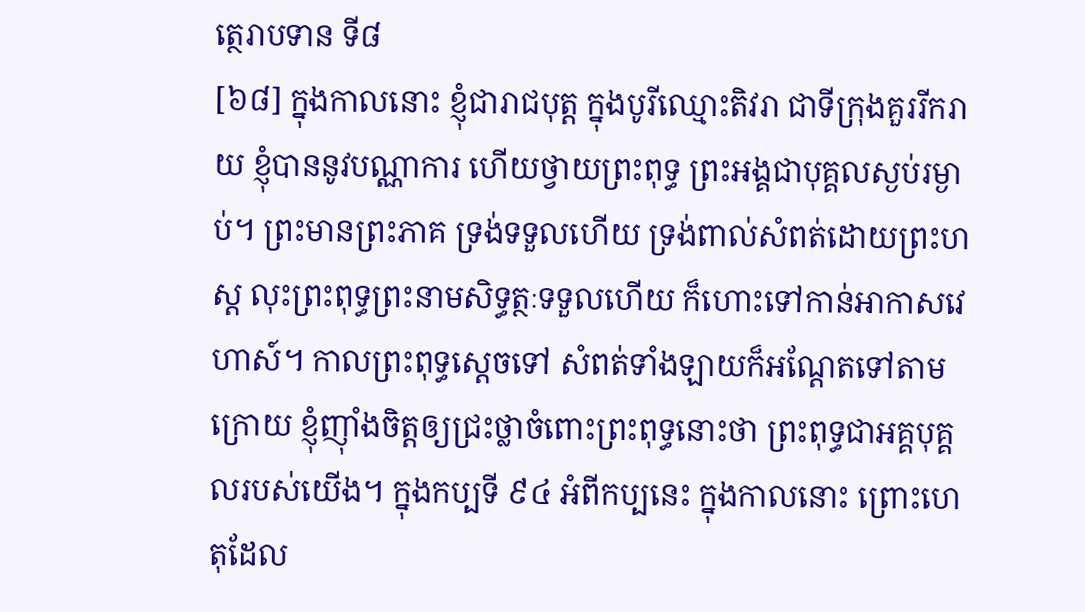ត្ថេរាបទាន ទី៨
[៦៨] ក្នុងកាលនោះ ខ្ញុំជារាជបុត្ត ក្នុងបូរីឈ្មោះតិវរា ជាទីក្រុងគួររីករាយ ខ្ញុំបាននូវបណ្ណាការ ហើយថ្វាយព្រះពុទ្ធ ព្រះអង្គជាបុគ្គលស្ងប់រម្ងាប់។ ព្រះមានព្រះភាគ ទ្រង់ទទួលហើយ ទ្រង់ពាល់សំពត់ដោយព្រះហស្ត លុះព្រះពុទ្ធព្រះនាមសិទ្ធត្ថៈទទួលហើយ ក៏ហោះទៅកាន់អាកាសវេហាស៍។ កាលព្រះពុទ្ធស្តេចទៅ សំពត់ទាំងឡាយក៏អណ្តែតទៅតាមក្រោយ ខ្ញុំញ៉ាំងចិត្តឲ្យជ្រះថ្លាចំពោះព្រះពុទ្ធនោះថា ព្រះពុទ្ធជាអគ្គបុគ្គលរបស់យើង។ ក្នុងកប្បទី ៩៤ អំពីកប្បនេះ ក្នុងកាលនោះ ព្រោះហេតុដែល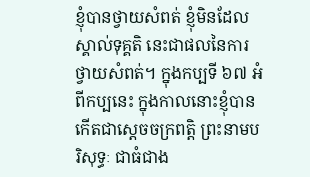ខ្ញុំបានថ្វាយសំពត់ ខ្ញុំមិនដែលស្គាល់ទុគ្គតិ នេះជាផលនៃការថ្វាយសំពត់។ ក្នុងកប្បទី ៦៧ អំពីកប្បនេះ ក្នុងកាលនោះខ្ញុំបានកើតជាស្តេចចក្រពត្តិ ព្រះនាមបរិសុទ្ធៈ ជាធំជាង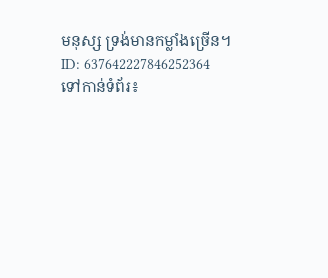មនុស្ស ទ្រង់មានកម្លាំងច្រើន។
ID: 637642227846252364
ទៅកាន់ទំព័រ៖